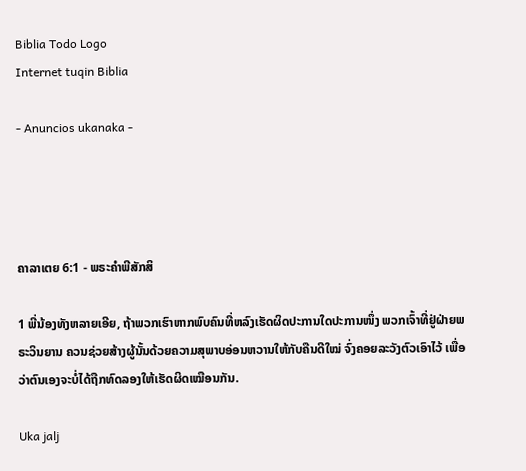Biblia Todo Logo
Internet tuqin Biblia

- Anuncios ukanaka -




ຄາລາເຕຍ 6:1 - ພຣະຄຳພີສັກສິ

1 ພີ່ນ້ອງທັງຫລາຍເອີຍ, ຖ້າພວກເຮົາຫາກພົບຄົນທີ່ຫລົງເຮັດຜິດປະການໃດປະການໜຶ່ງ ພວກເຈົ້າທີ່ຢູ່ຝ່າຍພຣະວິນຍານ ຄວນຊ່ວຍສ້າງຜູ້ນັ້ນດ້ວຍຄວາມສຸພາບອ່ອນຫວານໃຫ້ກັບຄືນດີໃໝ່ ຈົ່ງຄອຍລະວັງຕົວເອົາໄວ້ ເພື່ອວ່າຕົນເອງຈະບໍ່ໄດ້ຖືກທົດລອງໃຫ້ເຮັດຜິດເໝືອນກັນ.

Uka jalj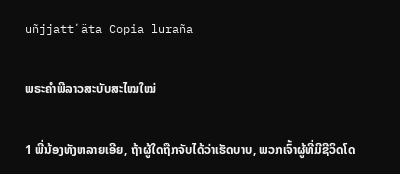uñjjattʼäta Copia luraña

ພຣະຄຳພີລາວສະບັບສະໄໝໃໝ່

1 ພີ່ນ້ອງທັງຫລາຍເອີຍ, ຖ້າຜູ້ໃດຖືກຈັບໄດ້ວ່າເຮັດບາບ, ພວກເຈົ້າຜູ້ທີ່ມີຊີວິດໂດ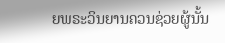ຍພຣະວິນຍານຄວນຊ່ວຍຜູ້ນັ້ນ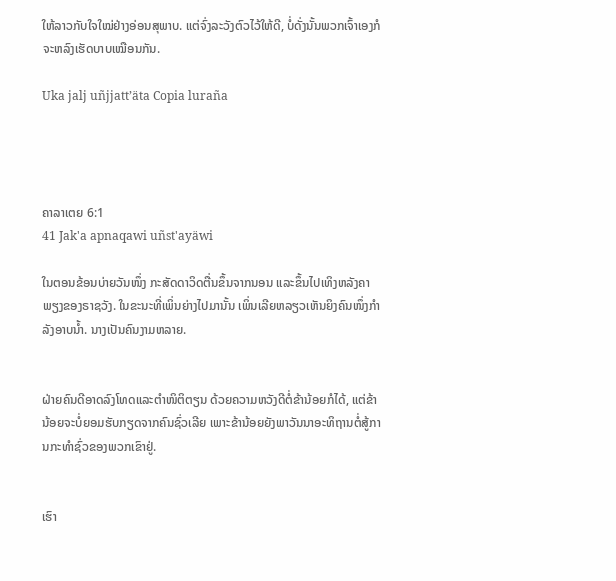ໃຫ້ລາວກັບໃຈໃໝ່ຢ່າງອ່ອນສຸພາບ. ແຕ່ຈົ່ງລະວັງຕົວໄວ້ໃຫ້ດີ, ບໍ່ດັ່ງນັ້ນພວກເຈົ້າເອງກໍຈະຫລົງເຮັດບາບເໝືອນກັນ.

Uka jalj uñjjattʼäta Copia luraña




ຄາລາເຕຍ 6:1
41 Jak'a apnaqawi uñst'ayäwi

ໃນຕອນຂ້ອນບ່າຍວັນໜຶ່ງ ກະສັດດາວິດຕື່ນຂຶ້ນຈາກນອນ ແລະຂຶ້ນໄປເທິງຫລັງຄາພຽງຂອງຣາຊວັງ. ໃນຂະນະທີ່ເພິ່ນຍ່າງໄປມານັ້ນ ເພິ່ນເລີຍຫລຽວເຫັນຍິງຄົນໜຶ່ງກຳລັງອາບນໍ້າ. ນາງເປັນຄົນງາມຫລາຍ.


ຝ່າຍຄົນດີອາດລົງໂທດແລະຕຳໜິຕິຕຽນ ດ້ວຍຄວາມຫວັງດີຕໍ່ຂ້ານ້ອຍກໍໄດ້, ແຕ່ຂ້ານ້ອຍຈະບໍ່ຍອມຮັບກຽດຈາກຄົນຊົ່ວເລີຍ ເພາະຂ້ານ້ອຍຍັງພາວັນນາອະທິຖານຕໍ່ສູ້ການກະທຳຊົ່ວຂອງພວກເຂົາຢູ່.


ເຮົາ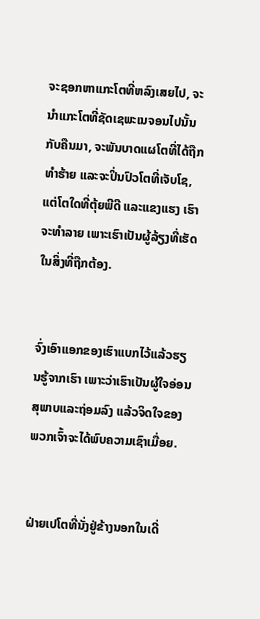ຈະຊອກຫາແກະໂຕທີ່ຫລົງເສຍໄປ, ຈະນຳແກະໂຕທີ່ຊັດເຊພະເນຈອນໄປນັ້ນກັບຄືນມາ, ຈະພັນບາດແຜໂຕທີ່ໄດ້ຖືກທຳຮ້າຍ ແລະຈະປິ່ນປົວໂຕທີ່ເຈັບໂຊ, ແຕ່ໂຕໃດທີ່ຕຸ້ຍພີດີ ແລະແຂງແຮງ ເຮົາຈະທຳລາຍ ເພາະເຮົາເປັນຜູ້ລ້ຽງທີ່ເຮັດໃນສິ່ງທີ່ຖືກຕ້ອງ.


ຈົ່ງເອົາແອກຂອງເຮົາແບກໄວ້ແລ້ວຮຽນຮູ້ຈາກເຮົາ ເພາະວ່າເຮົາເປັນຜູ້ໃຈອ່ອນສຸພາບແລະຖ່ອມລົງ ແລ້ວຈິດໃຈຂອງພວກເຈົ້າຈະໄດ້ພົບຄວາມເຊົາເມື່ອຍ.


ຝ່າຍເປໂຕທີ່ນັ່ງຢູ່ຂ້າງນອກໃນເດີ່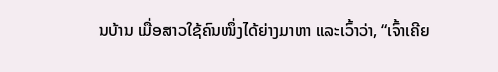ນບ້ານ ເມື່ອສາວໃຊ້ຄົນໜຶ່ງໄດ້ຍ່າງມາຫາ ແລະເວົ້າວ່າ, “ເຈົ້າເຄີຍ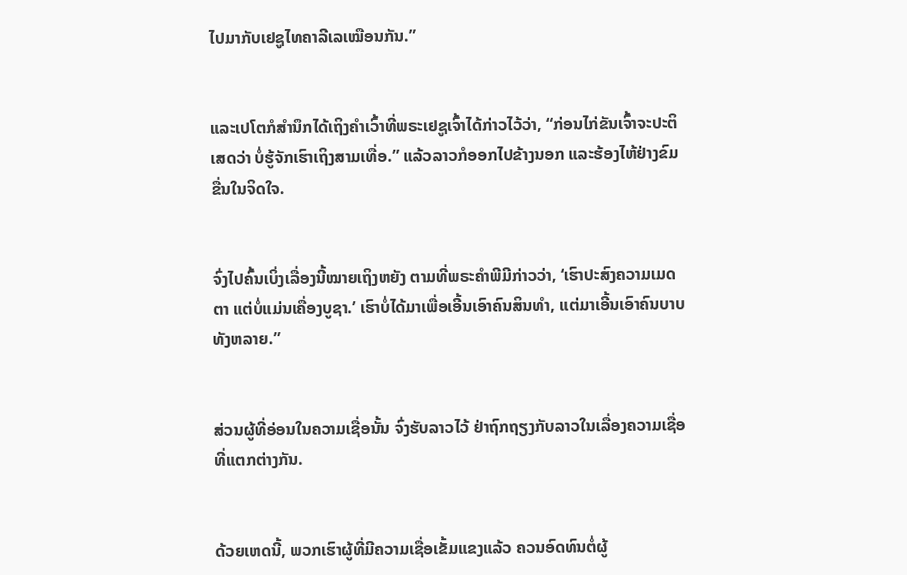ໄປມາກັບເຢຊູໄທຄາລີເລເໝືອນກັນ.”


ແລະເປໂຕກໍສຳນຶກໄດ້ເຖິງຄຳເວົ້າທີ່ພຣະເຢຊູເຈົ້າໄດ້ກ່າວໄວ້ວ່າ, “ກ່ອນໄກ່ຂັນເຈົ້າຈະປະຕິເສດວ່າ ບໍ່ຮູ້ຈັກເຮົາເຖິງສາມເທື່ອ.” ແລ້ວລາວກໍອອກໄປຂ້າງນອກ ແລະຮ້ອງໄຫ້ຢ່າງຂົມຂື່ນໃນຈິດໃຈ.


ຈົ່ງໄປຄົ້ນເບິ່ງເລື່ອງນີ້ໝາຍເຖິງຫຍັງ ຕາມທີ່ພຣະຄຳພີມີກ່າວວ່າ, ‘ເຮົາປະສົງຄວາມເມດຕາ ແຕ່ບໍ່ແມ່ນເຄື່ອງບູຊາ.’ ເຮົາບໍ່ໄດ້ມາເພື່ອເອີ້ນເອົາຄົນສິນທຳ, ແຕ່ມາເອີ້ນເອົາຄົນບາບທັງຫລາຍ.”


ສ່ວນຜູ້ທີ່ອ່ອນໃນຄວາມເຊື່ອນັ້ນ ຈົ່ງຮັບລາວໄວ້ ຢ່າຖົກຖຽງກັບລາວໃນເລື່ອງຄວາມເຊື່ອທີ່ແຕກຕ່າງກັນ.


ດ້ວຍເຫດນີ້, ພວກເຮົາຜູ້ທີ່ມີຄວາມເຊື່ອເຂັ້ມແຂງແລ້ວ ຄວນອົດທົນຕໍ່ຜູ້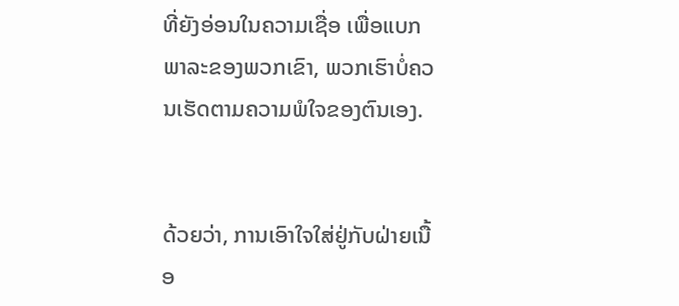ທີ່ຍັງອ່ອນໃນຄວາມເຊື່ອ ເພື່ອແບກພາລະຂອງພວກເຂົາ, ພວກເຮົາບໍ່ຄວນເຮັດຕາມຄວາມພໍໃຈຂອງຕົນເອງ.


ດ້ວຍວ່າ, ການເອົາໃຈໃສ່ຢູ່ກັບຝ່າຍເນື້ອ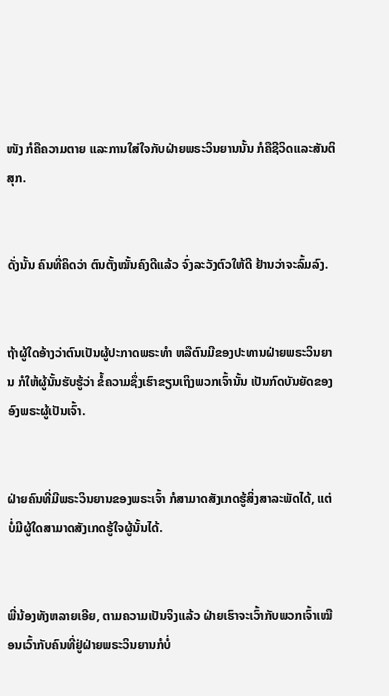ໜັງ ກໍຄືຄວາມຕາຍ ແລະການໃສ່ໃຈກັບຝ່າຍພຣະວິນຍານນັ້ນ ກໍຄືຊີວິດແລະສັນຕິສຸກ.


ດັ່ງນັ້ນ ຄົນທີ່ຄິດວ່າ ຕົນຕັ້ງໝັ້ນຄົງດີແລ້ວ ຈົ່ງລະວັງຕົວໃຫ້ດີ ຢ້ານວ່າຈະລົ້ມລົງ.


ຖ້າຜູ້ໃດອ້າງວ່າຕົນເປັນຜູ້ປະກາດພຣະທຳ ຫລືຕົນມີຂອງປະທານຝ່າຍພຣະວິນຍານ ກໍໃຫ້ຜູ້ນັ້ນຮັບຮູ້ວ່າ ຂໍ້ຄວາມຊຶ່ງເຮົາຂຽນເຖິງພວກເຈົ້ານັ້ນ ເປັນກົດບັນຍັດຂອງອົງພຣະຜູ້ເປັນເຈົ້າ.


ຝ່າຍຄົນທີ່ມີພຣະວິນຍານຂອງພຣະເຈົ້າ ກໍສາມາດສັງເກດຮູ້ສິ່ງສາລະພັດໄດ້, ແຕ່ບໍ່ມີຜູ້ໃດສາມາດສັງເກດຮູ້ໃຈຜູ້ນັ້ນໄດ້.


ພີ່ນ້ອງທັງຫລາຍເອີຍ, ຕາມຄວາມເປັນຈິງແລ້ວ ຝ່າຍເຮົາຈະເວົ້າກັບພວກເຈົ້າເໝືອນເວົ້າກັບຄົນທີ່ຢູ່ຝ່າຍພຣະວິນຍານກໍບໍ່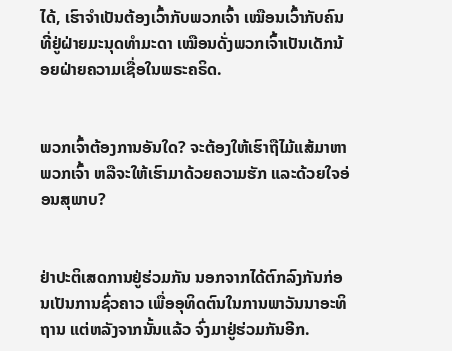ໄດ້, ເຮົາຈຳເປັນຕ້ອງເວົ້າກັບພວກເຈົ້າ ເໝືອນເວົ້າກັບຄົນທີ່ຢູ່ຝ່າຍມະນຸດທຳມະດາ ເໝືອນດັ່ງພວກເຈົ້າເປັນເດັກນ້ອຍຝ່າຍຄວາມເຊື່ອໃນພຣະຄຣິດ.


ພວກເຈົ້າຕ້ອງການອັນໃດ? ຈະຕ້ອງໃຫ້ເຮົາຖືໄມ້ແສ້ມາຫາພວກເຈົ້າ ຫລືຈະໃຫ້ເຮົາມາດ້ວຍຄວາມຮັກ ແລະດ້ວຍໃຈອ່ອນສຸພາບ?


ຢ່າປະຕິເສດການຢູ່ຮ່ວມກັນ ນອກຈາກໄດ້ຕົກລົງກັນກ່ອນເປັນການຊົ່ວຄາວ ເພື່ອອຸທິດຕົນໃນການພາວັນນາອະທິຖານ ແຕ່ຫລັງຈາກນັ້ນແລ້ວ ຈົ່ງມາຢູ່ຮ່ວມກັນອີກ.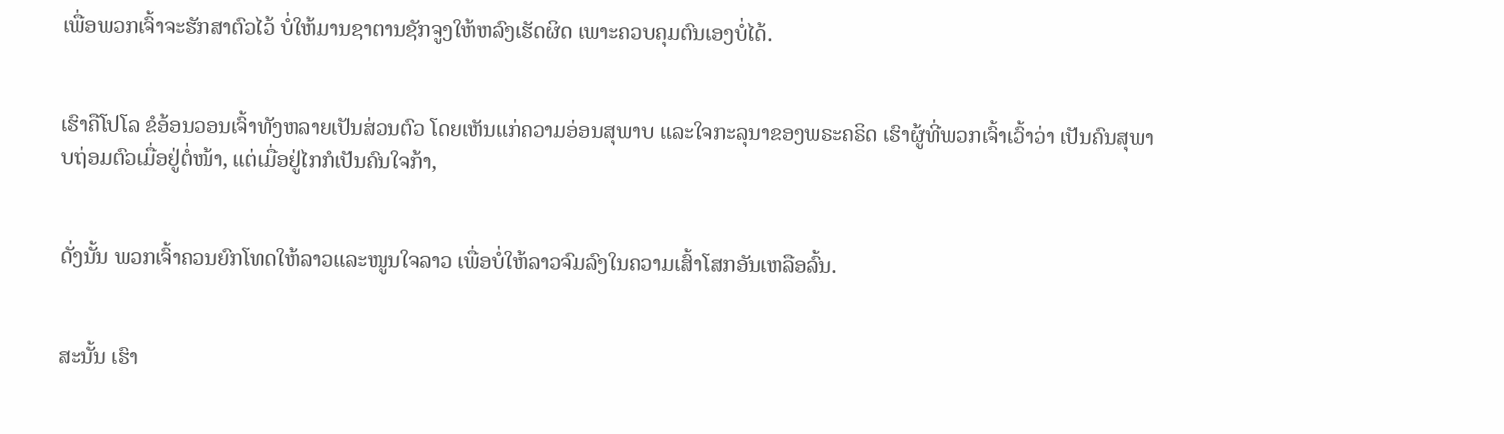ເພື່ອພວກເຈົ້າຈະຮັກສາຕົວໄວ້ ບໍ່ໃຫ້ມານຊາຕານຊັກຈູງໃຫ້ຫລົງເຮັດຜິດ ເພາະຄວບຄຸມຕົນເອງບໍ່ໄດ້.


ເຮົາຄືໂປໂລ ຂໍອ້ອນວອນເຈົ້າທັງຫລາຍເປັນສ່ວນຕົວ ໂດຍເຫັນແກ່ຄວາມອ່ອນສຸພາບ ແລະໃຈກະລຸນາຂອງພຣະຄຣິດ ເຮົາຜູ້ທີ່ພວກເຈົ້າເວົ້າວ່າ ເປັນຄົນສຸພາບຖ່ອມຕົວເມື່ອຢູ່ຕໍ່ໜ້າ, ແຕ່ເມື່ອຢູ່ໄກກໍເປັນຄົນໃຈກ້າ,


ດັ່ງນັ້ນ ພວກເຈົ້າຄວນຍົກໂທດໃຫ້ລາວແລະໜູນໃຈລາວ ເພື່ອບໍ່ໃຫ້ລາວຈົມລົງໃນຄວາມເສົ້າໂສກອັນເຫລືອລົ້ນ.


ສະນັ້ນ ເຮົາ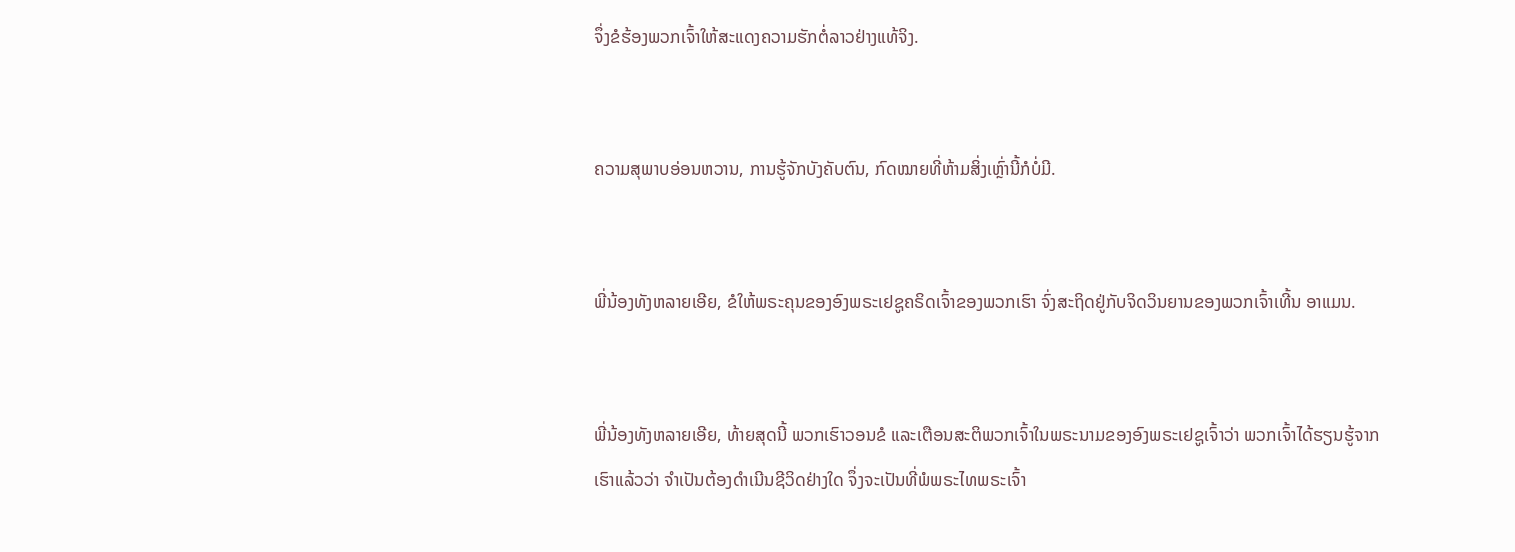ຈຶ່ງຂໍຮ້ອງພວກເຈົ້າໃຫ້ສະແດງຄວາມຮັກຕໍ່ລາວຢ່າງແທ້ຈິງ.


ຄວາມສຸພາບອ່ອນຫວານ, ການຮູ້ຈັກບັງຄັບຕົນ, ກົດໝາຍທີ່ຫ້າມສິ່ງເຫຼົ່ານີ້ກໍບໍ່ມີ.


ພີ່ນ້ອງທັງຫລາຍເອີຍ, ຂໍໃຫ້ພຣະຄຸນຂອງອົງພຣະເຢຊູຄຣິດເຈົ້າຂອງພວກເຮົາ ຈົ່ງສະຖິດຢູ່ກັບຈິດວິນຍານຂອງພວກເຈົ້າເທີ້ນ ອາແມນ.


ພີ່ນ້ອງທັງຫລາຍເອີຍ, ທ້າຍສຸດນີ້ ພວກເຮົາວອນຂໍ ແລະເຕືອນສະຕິພວກເຈົ້າໃນພຣະນາມຂອງອົງພຣະເຢຊູເຈົ້າວ່າ ພວກເຈົ້າໄດ້ຮຽນຮູ້ຈາກເຮົາແລ້ວວ່າ ຈຳເປັນຕ້ອງດຳເນີນຊີວິດຢ່າງໃດ ຈຶ່ງຈະເປັນທີ່ພໍພຣະໄທພຣະເຈົ້າ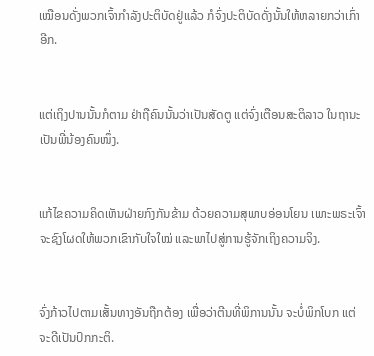ເໝືອນດັ່ງພວກເຈົ້າກຳລັງປະຕິບັດຢູ່ແລ້ວ ກໍຈົ່ງປະຕິບັດດັ່ງນັ້ນໃຫ້ຫລາຍກວ່າເກົ່າອີກ.


ແຕ່ເຖິງປານນັ້ນກໍຕາມ ຢ່າຖືຄົນນັ້ນວ່າເປັນສັດຕູ ແຕ່ຈົ່ງເຕືອນສະຕິລາວ ໃນຖານະເປັນພີ່ນ້ອງຄົນໜຶ່ງ.


ແກ້ໄຂຄວາມຄິດເຫັນຝ່າຍກົງກັນຂ້າມ ດ້ວຍຄວາມສຸພາບອ່ອນໂຍນ ເພາະພຣະເຈົ້າຈະຊົງໂຜດໃຫ້ພວກເຂົາກັບໃຈໃໝ່ ແລະພາໄປສູ່ການຮູ້ຈັກເຖິງຄວາມຈິງ.


ຈົ່ງກ້າວໄປຕາມເສັ້ນທາງອັນຖືກຕ້ອງ ເພື່ອວ່າຕີນທີ່ພິການນັ້ນ ຈະບໍ່ພິກໂບກ ແຕ່ຈະດີເປັນປົກກະຕິ.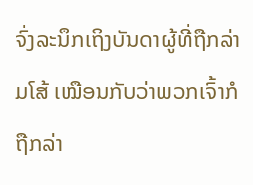ຈົ່ງລະນຶກເຖິງບັນດາຜູ້ທີ່ຖືກລ່າມໂສ້ ເໝືອນກັບວ່າພວກເຈົ້າກໍຖືກລ່າ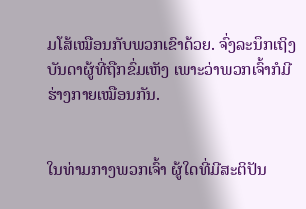ມໂສ້ເໝືອນກັບພວກເຂົາດ້ວຍ. ຈົ່ງລະນຶກເຖິງບັນດາຜູ້ທີ່ຖືກຂົ່ມເຫັງ ເພາະວ່າພວກເຈົ້າກໍມີຮ່າງກາຍເໝືອນກັນ.


ໃນທ່າມກາງພວກເຈົ້າ ຜູ້ໃດທີ່ມີສະຕິປັນ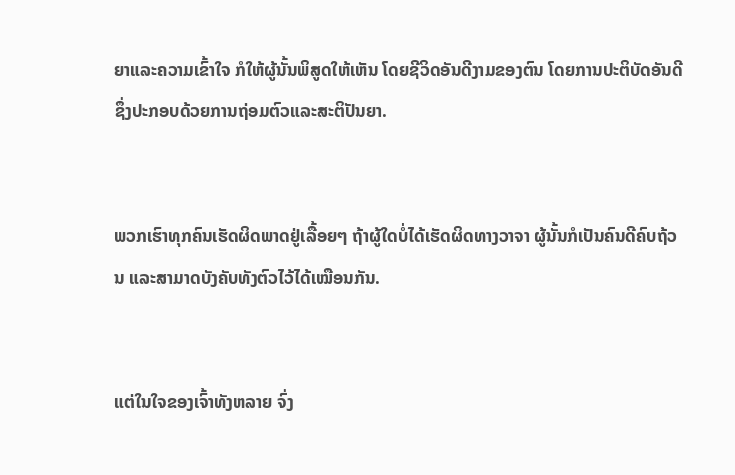ຍາແລະຄວາມເຂົ້າໃຈ ກໍໃຫ້ຜູ້ນັ້ນພິສູດໃຫ້ເຫັນ ໂດຍຊີວິດອັນດີງາມຂອງຕົນ ໂດຍການປະຕິບັດອັນດີ ຊຶ່ງປະກອບດ້ວຍການຖ່ອມຕົວແລະສະຕິປັນຍາ.


ພວກເຮົາທຸກຄົນເຮັດຜິດພາດຢູ່ເລື້ອຍໆ ຖ້າຜູ້ໃດບໍ່ໄດ້ເຮັດຜິດທາງວາຈາ ຜູ້ນັ້ນກໍເປັນຄົນດີຄົບຖ້ວນ ແລະສາມາດບັງຄັບທັງຕົວໄວ້ໄດ້ເໝືອນກັນ.


ແຕ່ໃນໃຈຂອງເຈົ້າທັງຫລາຍ ຈົ່ງ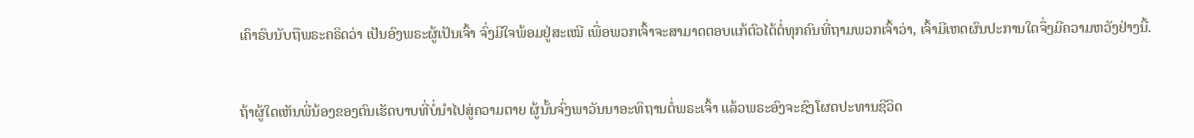ເຄົາຣົບນັບຖືພຣະຄຣິດວ່າ ເປັນອົງພຣະຜູ້ເປັນເຈົ້າ ຈົ່ງມີໃຈພ້ອມຢູ່ສະເໝີ ເພື່ອພວກເຈົ້າຈະສາມາດຕອບແກ້ຕົວໄດ້ຕໍ່ທຸກຄົນທີ່ຖາມພວກເຈົ້າວ່າ, ເຈົ້າມີເຫດຜົນປະການໃດຈຶ່ງມີຄວາມຫວັງຢ່າງນີ້.


ຖ້າຜູ້ໃດເຫັນພີ່ນ້ອງຂອງຕົນເຮັດບາບທີ່ບໍ່ນຳໄປສູ່ຄວາມຕາຍ ຜູ້ນັ້ນຈົ່ງພາວັນນາອະທິຖານຕໍ່ພຣະເຈົ້າ ແລ້ວພຣະອົງຈະຊົງໂຜດປະທານຊີວິດ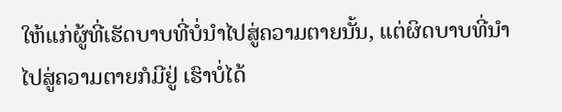ໃຫ້ແກ່ຜູ້ທີ່ເຮັດບາບທີ່ບໍ່ນຳໄປສູ່ຄວາມຕາຍນັ້ນ, ແຕ່ຜິດບາບທີ່ນຳໄປສູ່ຄວາມຕາຍກໍມີຢູ່ ເຮົາບໍ່ໄດ້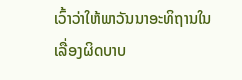ເວົ້າວ່າໃຫ້ພາວັນນາອະທິຖານໃນເລື່ອງຜິດບາບ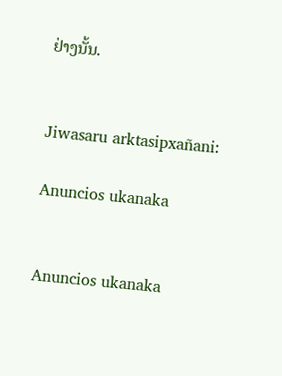ຢ່າງນັ້ນ.


Jiwasaru arktasipxañani:

Anuncios ukanaka


Anuncios ukanaka